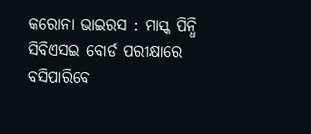କରୋନା ଭାଇରସ : ମାସ୍କ ପିନ୍ଧି ସିବିଏସଇ ବୋର୍ଡ ପରୀକ୍ଷାରେ ବସିପାରିବେ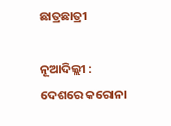ଛାତ୍ରଛାତ୍ରୀ

ନୂଆଦିଲ୍ଲୀ : ଦେଶରେ କରୋନା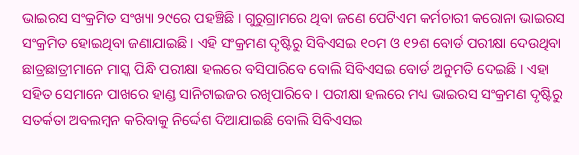ଭାଇରସ ସଂକ୍ରମିତ ସଂଖ୍ୟା ୨୯ରେ ପହଞ୍ଚିଛି । ଗୁରୁଗ୍ରାମରେ ଥିବା ଜଣେ ପେଟିଏମ କର୍ମଚାରୀ କରୋନା ଭାଇରସ ସଂକ୍ରମିତ ହୋଇଥିବା ଜଣାଯାଇଛି । ଏହି ସଂକ୍ରମଣ ଦୃଷ୍ଟିରୁ ସିବିଏସଇ ୧୦ମ ଓ ୧୨ଶ ବୋର୍ଡ ପରୀକ୍ଷା ଦେଉଥିବା ଛାତ୍ରଛାତ୍ରୀମାନେ ମାସ୍କ ପିନ୍ଧି ପରୀକ୍ଷା ହଲରେ ବସିପାରିବେ ବୋଲି ସିବିଏସଇ ବୋର୍ଡ ଅନୁମତି ଦେଇଛି । ଏହା ସହିତ ସେମାନେ ପାଖରେ ହାଣ୍ଡ ସାନିଟାଇଜର ରଖିପାରିବେ । ପରୀକ୍ଷା ହଲରେ ମଧ୍ୟ ଭାଇରସ ସଂକ୍ରମଣ ଦୃଷ୍ଟିରୁ ସତର୍କତା ଅବଲମ୍ବନ କରିବାକୁ ନିର୍ଦ୍ଦେଶ ଦିଆଯାଇଛି ବୋଲି ସିବିଏସଇ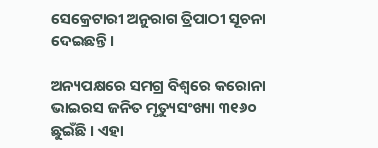ସେକ୍ରେଟାରୀ ଅନୁରାଗ ତ୍ରିପାଠୀ ସୂଚନା ଦେଇଛନ୍ତି ।

ଅନ୍ୟପକ୍ଷରେ ସମଗ୍ର ବିଶ୍ୱରେ କରୋନା ଭାଇରସ ଜନିତ ମୃତ୍ୟୁସଂଖ୍ୟା ୩୧୬୦ ଛୁଇଁଛି । ଏହା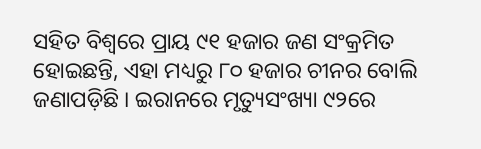ସହିତ ବିଶ୍ୱରେ ପ୍ରାୟ ୯୧ ହଜାର ଜଣ ସଂକ୍ରମିତ ହୋଇଛନ୍ତି, ଏହା ମଧ୍ୟରୁ ୮୦ ହଜାର ଚୀନର ବୋଲି ଜଣାପଡ଼ିଛି । ଇରାନରେ ମୃତ୍ୟୁସଂଖ୍ୟା ୯୨ରେ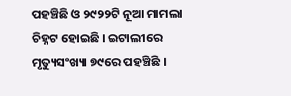ପହଞ୍ଚିଛି ଓ ୨୯୨୨ଟି ନୂଆ ମାମଲା ଚିହ୍ନଟ ହୋଇଛି । ଇଟାଲୀରେ ମୃତ୍ୟୁସଂଖ୍ୟା ୭୯ରେ ପହଞ୍ଚିଛି ।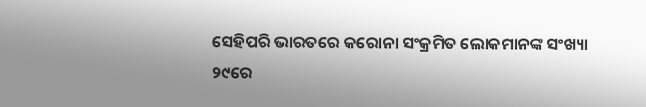ସେହିପରି ଭାରତରେ କରୋନା ସଂକ୍ରମିତ ଲୋକମାନଙ୍କ ସଂଖ୍ୟା ୨୯ରେ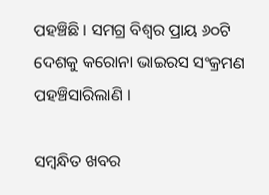ପହଞ୍ଚିଛି । ସମଗ୍ର ବିଶ୍ୱର ପ୍ରାୟ ୬୦ଟି ଦେଶକୁ କରୋନା ଭାଇରସ ସଂକ୍ରମଣ ପହଞ୍ଚିସାରିଲାଣି ।

ସମ୍ବନ୍ଧିତ ଖବର